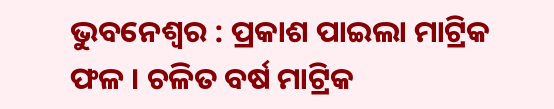ଭୁବନେଶ୍ୱର : ପ୍ରକାଶ ପାଇଲା ମାଟ୍ରିକ ଫଳ । ଚଳିତ ବର୍ଷ ମାଟ୍ରିକ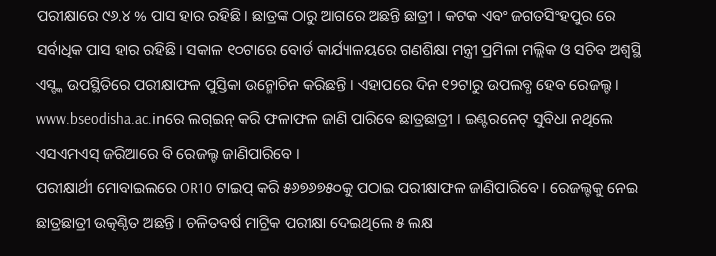ପରୀକ୍ଷାରେ ୯୬.୪ % ପାସ ହାର ରହିଛି । ଛାତ୍ରଙ୍କ ଠାରୁ ଆଗରେ ଅଛନ୍ତି ଛାତ୍ରୀ । କଟକ ଏବଂ ଜଗତସିଂହପୁର ରେ ସର୍ବାଧିକ ପାସ ହାର ରହିଛି। ସକାଳ ୧୦ଟାରେ ବୋର୍ଡ କାର୍ଯ୍ୟାଳୟରେ ଗଣଶିକ୍ଷା ମନ୍ତ୍ରୀ ପ୍ରମିଳା ମଲ୍ଲିକ ଓ ସଚିବ ଅଶ୍ୱସ୍ଥି ଏସ୍ଙ୍କ ଉପସ୍ଥିତିରେ ପରୀକ୍ଷାଫଳ ପୁସ୍ତିକା ଉନ୍ମୋଚିନ କରିଛନ୍ତି । ଏହାପରେ ଦିନ ୧୨ଟାରୁ ଉପଲବ୍ଧ ହେବ ରେଜଲ୍ଟ । www.bseodisha.ac.inରେ ଲଗ୍ଇନ୍ କରି ଫଳାଫଳ ଜାଣି ପାରିବେ ଛାତ୍ରଛାତ୍ରୀ । ଇଣ୍ଟରନେଟ୍ ସୁବିଧା ନଥିଲେ ଏସଏମଏସ୍ ଜରିଆରେ ବି ରେଜଲ୍ଟ ଜାଣିପାରିବେ ।
ପରୀକ୍ଷାର୍ଥୀ ମୋବାଇଲରେ OR10 ଟାଇପ୍ କରି ୫୬୭୬୭୫୦କୁ ପଠାଇ ପରୀକ୍ଷାଫଳ ଜାଣିପାରିବେ । ରେଜଲ୍ଟକୁ ନେଇ ଛାତ୍ରଛାତ୍ରୀ ଉତ୍କଣ୍ଠିତ ଅଛନ୍ତି । ଚଳିତବର୍ଷ ମାଟ୍ରିକ ପରୀକ୍ଷା ଦେଇଥିଲେ ୫ ଲକ୍ଷ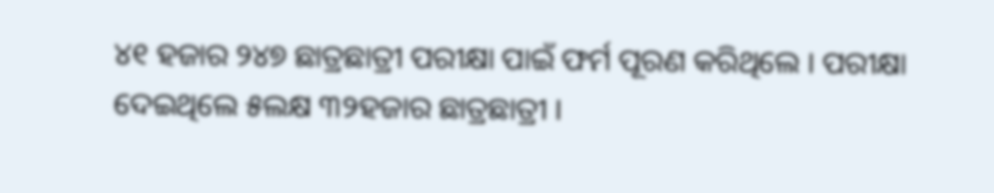୪୧ ହଜାର ୨୪୭ ଛାତ୍ରଛାତ୍ରୀ ପରୀକ୍ଷା ପାଇଁ ଫର୍ମ ପୂରଣ କରିଥିଲେ । ପରୀକ୍ଷା ଦେଇଥିଲେ ୫ଲକ୍ଷ ୩୨ହଜାର ଛାତ୍ରଛାତ୍ରୀ ।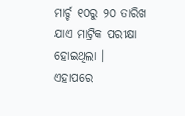ମାର୍ଚ୍ଚ ୧୦ରୁ ୨୦ ତାରିଖ ଯାଏ ମାଟ୍ରିକ ପରୀକ୍ଷା ହୋଇଥିଲା । ଏହାପରେ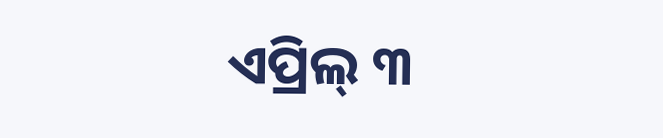ଏପ୍ରିଲ୍ ୩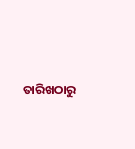ତାରିଖଠାରୁ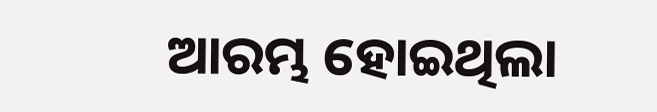ଆରମ୍ଭ ହୋଇଥିଲା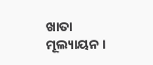ଖାତା ମୂଲ୍ୟାୟନ ।